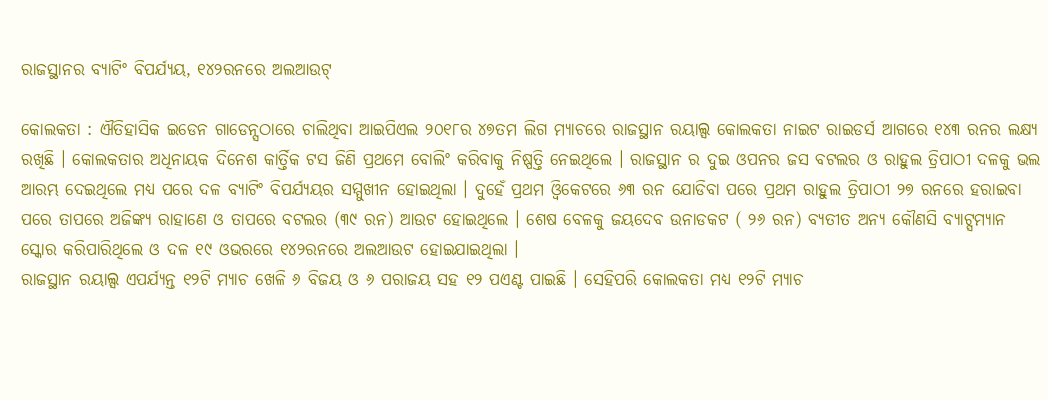ରାଜସ୍ଥାନର ବ୍ୟାଟିଂ ବିପର୍ଯ୍ୟୟ, ୧୪୨ରନରେ ଅଲଆଉଟ୍‌

କୋଲକତା : ଐତିହାସିକ ଇଡେନ ଗାଡେନ୍ସଠାରେ ଚାଲିଥିବା ଆଇପିଏଲ ୨୦୧୮ର ୪୭ତମ ଲିଗ ମ୍ୟାଚରେ ରାଜସ୍ଥାନ ରୟାଲ୍ସ କୋଲକତା ନାଇଟ ରାଇଡର୍ସ ଆଗରେ ୧୪୩ ରନର ଲକ୍ଷ୍ୟ ରଖିଛି । କୋଲକତାର ଅଧିନାୟକ ଦିନେଶ କାର୍ତ୍ତିକ ଟସ ଜିଣି ପ୍ରଥମେ ବୋଲିଂ କରିବାକୁ ନିଷ୍ପତ୍ତି ନେଇଥିଲେ । ରାଜସ୍ଥାନ ର ଦୁଇ ଓପନର ଜସ ବଟଲର ଓ ରାହୁଲ ତ୍ରିପାଠୀ ଦଳକୁ ଭଲ ଆରମ୍ଭ ଦେଇଥିଲେ ମଧ୍ୟ ପରେ ଦଳ ବ୍ୟାଟିଂ ବିପର୍ଯ୍ୟୟର ସମ୍ମୁଖୀନ ହୋଇଥିଲା । ଦୁହେଁ ପ୍ରଥମ ଓ୍ଵିକେଟରେ ୬୩ ରନ ଯୋଡିବା ପରେ ପ୍ରଥମ ରାହୁଲ ତ୍ରିପାଠୀ ୨୭ ରନରେ ହରାଇବା ପରେ ତାପରେ ଅଜିଙ୍କ୍ୟ ରାହାଣେ ଓ ତାପରେ ବଟଲର (୩୯ ରନ) ଆଉଟ ହୋଇଥିଲେ । ଶେଷ ବେଳକୁ ଜୟଦେବ ଉନାଡକଟ ( ୨୬ ରନ) ବ୍ୟତୀତ ଅନ୍ୟ କୌଣସି ବ୍ୟାଟ୍ସମ୍ୟାନ ସ୍କୋର କରିପାରିଥିଲେ ଓ ଦଳ ୧୯ ଓଭରରେ ୧୪୨ରନରେ ଅଲଆଉଟ ହୋଇଯାଇଥିଲା ।
ରାଜସ୍ଥାନ ରୟାଲ୍ସ ଏପର୍ଯ୍ୟନ୍ତ ୧୨ଟି ମ୍ୟାଚ ଖେଳି ୬ ବିଜୟ ଓ ୬ ପରାଜୟ ସହ ୧୨ ପଏଣ୍ଟ ପାଇଛି । ସେହିପରି କୋଲକତା ମଧ୍ୟ ୧୨ଟି ମ୍ୟାଚ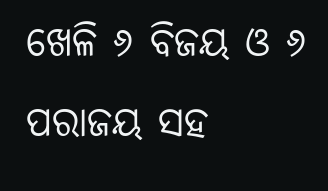ଖେଳି ୬ ବିଜୟ ଓ ୬ ପରାଜୟ ସହ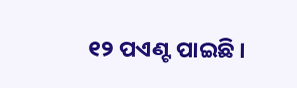୧୨ ପଏଣ୍ଟ ପାଇଛି ।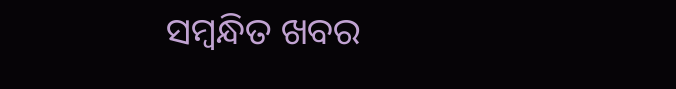ସମ୍ବନ୍ଧିତ ଖବର